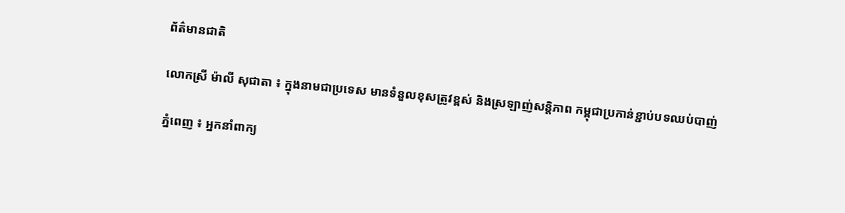ព័ត៌មានជាតិ

លោកស្រី ម៉ាលី សុជាតា ៖ ក្នុងនាមជាប្រទេស មានទំនួលខុសត្រូវខ្ពស់ និងស្រឡាញ់សន្តិភាព កម្ពុជាប្រកាន់ខ្ជាប់បទឈប់បាញ់

ភ្នំពេញ ៖ អ្នកនាំពាក្យ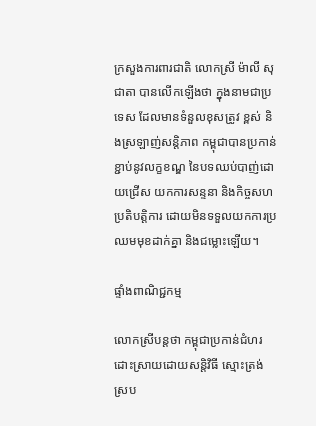ក្រសួងការពារជាតិ លោកស្រី ម៉ាលី សុជាតា បានលើកឡើងថា ក្នុងនាមជាប្រទេស ដែលមានទំនួលខុសត្រូវ ខ្ពស់ និងស្រឡាញ់សន្តិភាព កម្ពុជាបានប្រកាន់ខ្ជាប់នូវលក្ខខណ្ឌ នៃបទឈប់បាញ់ដោយជ្រើស យកការសន្ទនា និងកិច្ចសហប្រតិបត្តិការ ដោយមិនទទួលយកការប្រឈមមុខដាក់គ្នា និងជម្លោះឡើយ។

ផ្ទាំងពាណិជ្ជកម្ម

លោកស្រីបន្តថា កម្ពុជាប្រកាន់ជំហរ ដោះស្រាយដោយសន្តិវិធី ស្មោះត្រង់ ស្រប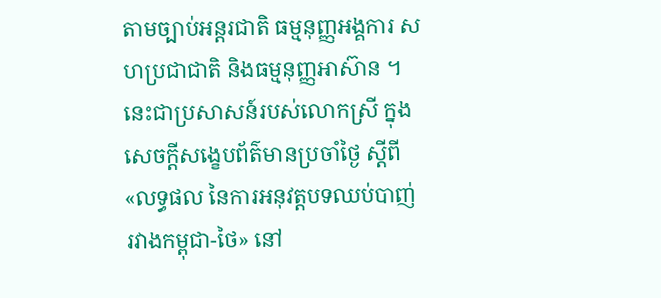តាមច្បាប់អន្តរជាតិ ធម្មនុញ្ញអង្គការ សហប្រជាជាតិ និងធម្មនុញ្ញអាស៊ាន ។ នេះជាប្រសាសន៍របស់លោកស្រី ក្នុងសេចក្តីសង្ខេបព័ត៌មានប្រចាំថ្ងៃ ស្តីពី «លទ្ធផល នៃការអនុវត្តបទឈប់បាញ់រវាងកម្ពុជា-ថៃ» នៅ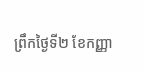ព្រឹកថ្ងៃទី២ ខែកញ្ញា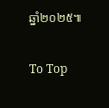ឆ្នាំ២០២៥៕

To Top